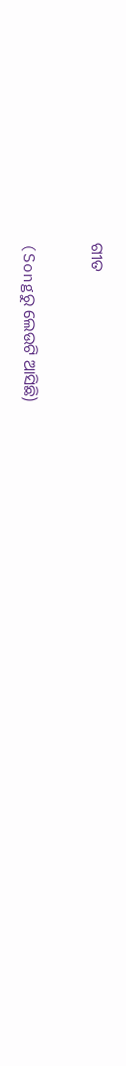ଗୀତ

(Songରୁ ଲେଉଟି ଆସିଛି)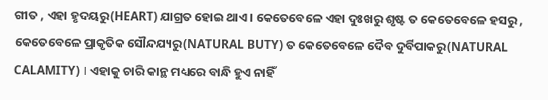ଗୀତ , ଏହା ହୃଦୟରୁ(HEART) ଯାଗ୍ରତ ହୋଇ ଥାଏ । କେତେବେଳେ ଏହା ଦୁଃଖରୁ ଶୃଷ୍ଟ ତ କେତେବେଳେ ହସରୁ , କେତେବେଳେ ପ୍ରାକୃତିକ ସୌନ୍ଦଯ୍ୟରୁ(NATURAL BUTY) ତ କେତେବେଳେ ଦୈବ ଦୁର୍ବିପାକରୁ(NATURAL CALAMITY) । ଏହାକୁ ଚାରି କାନ୍ଥ ମଧ୍ୟରେ ବାନ୍ଧି ହୁଏ ନାହିଁ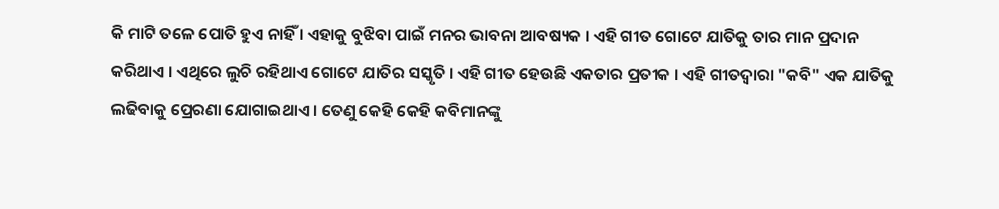କି ମାଟି ତଳେ ପୋତି ହୁଏ ନାହିଁ । ଏହାକୁ ବୁଝିବା ପାଇଁ ମନର ଭାବନା ଆବଷ୍ୟକ । ଏହି ଗୀତ ଗୋଟେ ଯାତିକୁ ତାର ମାନ ପ୍ରଦାନ କରିଥାଏ । ଏଥିରେ ଲୁଚି ରହିଥାଏ ଗୋଟେ ଯାତିର ସସ୍କୃତି । ଏହି ଗୀତ ହେଉଛି ଏକତାର ପ୍ରତୀକ । ଏହି ଗୀତଦ୍ୱାରା "କବି" ଏକ ଯାତିକୁ ଲଢିବାକୁ ପ୍ରେରଣା ଯୋଗାଇଥାଏ । ତେଣୁ କେହି କେହି କବିମାନଙ୍କୁ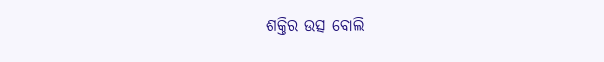ଶକ୍ତିର ଉତ୍ସ ବୋଲି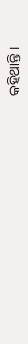କହିଥାନ୍ତି ।